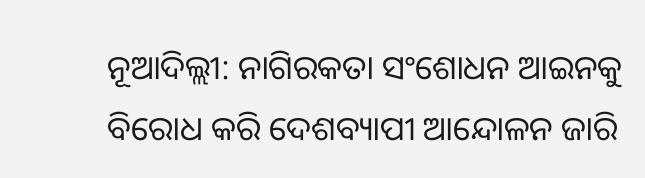ନୂଆଦିଲ୍ଲୀ: ନାଗିରକତା ସଂଶୋଧନ ଆଇନକୁ ବିରୋଧ କରି ଦେଶବ୍ୟାପୀ ଆନ୍ଦୋଳନ ଜାରି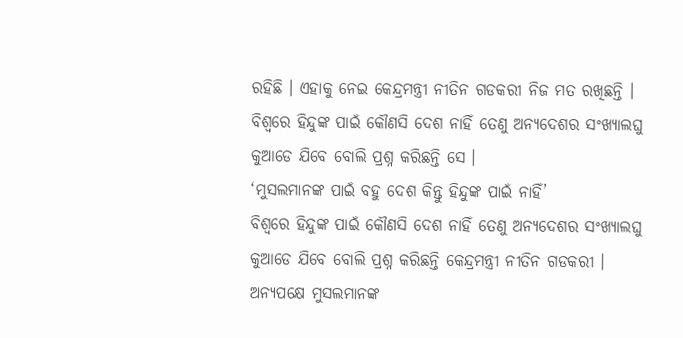ରହିଛି । ଏହାକୁ ନେଇ କେନ୍ଦ୍ରମନ୍ତ୍ରୀ ନୀତିନ ଗଡକରୀ ନିଜ ମତ ରଖିଛନ୍ତି । ବିଶ୍ବରେ ହିନ୍ଦୁଙ୍କ ପାଇଁ କୌଣସି ଦେଶ ନାହିଁ ତେଣୁ ଅନ୍ୟଦେଶର ସଂଖ୍ୟାଲଘୁ କୁଆଡେ ଯିବେ ବୋଲି ପ୍ରଶ୍ନ କରିଛନ୍ତି ସେ ।
‘ମୁସଲମାନଙ୍କ ପାଇଁ ବହୁ ଦେଶ କିନ୍ତୁ ହିନ୍ଦୁଙ୍କ ପାଇଁ ନାହିଁ’
ବିଶ୍ବରେ ହିନ୍ଦୁଙ୍କ ପାଇଁ କୌଣସି ଦେଶ ନାହିଁ ତେଣୁ ଅନ୍ୟଦେଶର ସଂଖ୍ୟାଲଘୁ କୁଆଡେ ଯିବେ ବୋଲି ପ୍ରଶ୍ନ କରିଛନ୍ତି କେନ୍ଦ୍ରମନ୍ତ୍ରୀ ନୀତିନ ଗଡକରୀ । ଅନ୍ଯପକ୍ଷେ ମୁସଲମାନଙ୍କ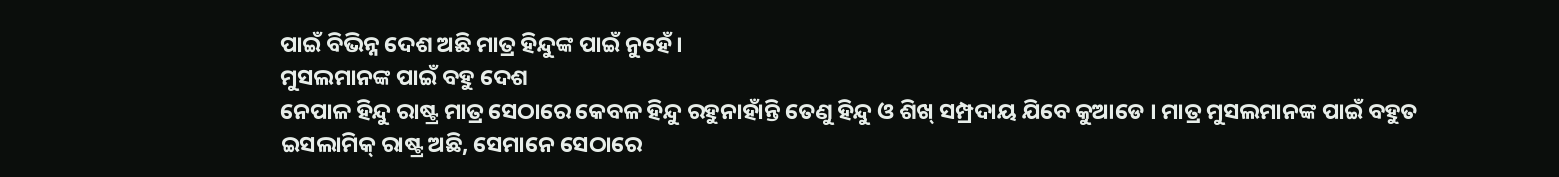ପାଇଁ ବିଭିନ୍ନ ଦେଶ ଅଛି ମାତ୍ର ହିନ୍ଦୁଙ୍କ ପାଇଁ ନୁହେଁ ।
ମୁସଲମାନଙ୍କ ପାଇଁ ବହୁ ଦେଶ
ନେପାଳ ହିନ୍ଦୁ ରାଷ୍ଟ୍ର ମାତ୍ର ସେଠାରେ କେବଳ ହିନ୍ଦୁ ରହୁନାହାଁନ୍ତି ତେଣୁ ହିନ୍ଦୁ ଓ ଶିଖ୍ ସମ୍ପ୍ରଦାୟ ଯିବେ କୁଆଡେ । ମାତ୍ର ମୁସଲମାନଙ୍କ ପାଇଁ ବହୁତ ଇସଲାମିକ୍ ରାଷ୍ଟ୍ର ଅଛି, ସେମାନେ ସେଠାରେ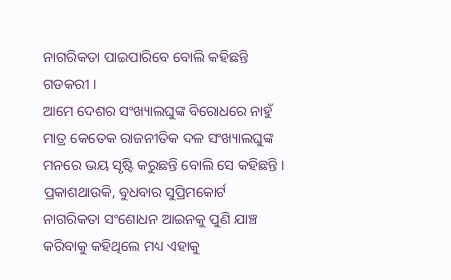ନାଗରିକତା ପାଇପାରିବେ ବୋଲି କହିଛନ୍ତି ଗଡକରୀ ।
ଆମେ ଦେଶର ସଂଖ୍ୟାଲଘୁଙ୍କ ବିରୋଧରେ ନାହୁଁ ମାତ୍ର କେତେକ ରାଜନୀତିକ ଦଳ ସଂଖ୍ୟାଲଘୁଙ୍କ ମନରେ ଭୟ ସୃଷ୍ଟି କରୁଛନ୍ତି ବୋଲି ସେ କହିଛନ୍ତି । ପ୍ରକାଶଥାଉକି, ବୁଧବାର ସୁପ୍ରିମକୋର୍ଟ ନାଗରିକତା ସଂଶୋଧନ ଆଇନକୁ ପୁଣି ଯାଞ୍ଚ କରିବାକୁ କହିଥିଲେ ମଧ୍ୟ ଏହାକୁ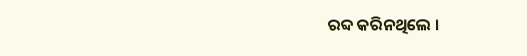ରବ୍ଦ କରିନଥିଲେ ।